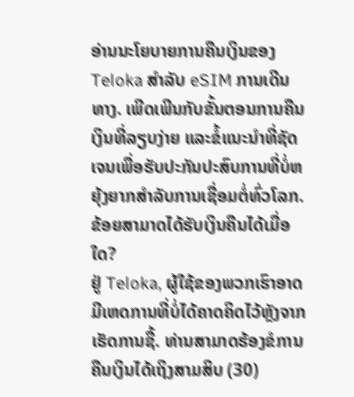ອ່ານນະໂຍບາຍການຄືນເງິນຂອງ Teloka ສໍາລັບ eSIM ການເດີນທາງ. ເພີດເພີນກັບຂັ້ນຕອນການຄືນເງິນທີ່ລຽບງ່າຍ ແລະຂໍ້ແນະນຳທີ່ຊັດເຈນເພື່ອຮັບປະກັນປະສົບການທີ່ບໍ່ຫຍຸ້ງຍາກສຳລັບການເຊື່ອມຕໍ່ທົ່ວໂລກ.
ຂ້ອຍສາມາດໄດ້ຮັບເງິນຄືນໄດ້ເມື່ອໃດ?
ຢູ່ Teloka, ຜູ້ໃຊ້ຂອງພວກເຮົາອາດມີເຫດການທີ່ບໍ່ໄດ້ຄາດຄິດໄວ້ຫຼັງຈາກເຮັດການຊື້. ທ່ານສາມາດຮ້ອງຂໍການຄືນເງິນໄດ້ເຖິງສາມສິບ (30)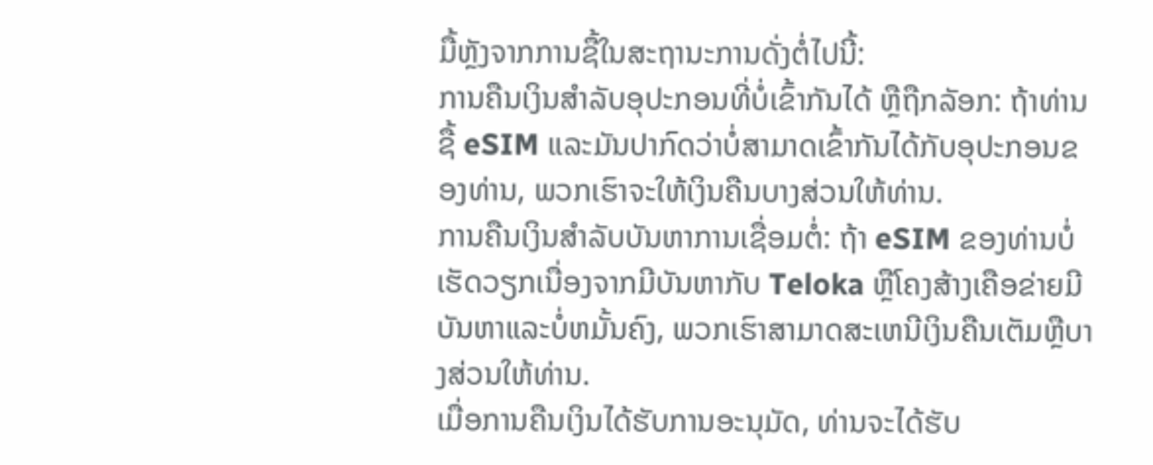ມື້ຫຼັງຈາກການຊື້ໃນສະຖານະການດັ່ງຕໍ່ໄປນີ້:
ການຄືນເງິນສໍາລັບອຸປະກອນທີ່ບໍ່ເຂົ້າກັນໄດ້ ຫຼືຖືກລັອກ: ຖ້າທ່ານຊື້ eSIM ແລະມັນປາກົດວ່າບໍ່ສາມາດເຂົ້າກັນໄດ້ກັບອຸປະກອນຂອງທ່ານ, ພວກເຮົາຈະໃຫ້ເງິນຄືນບາງສ່ວນໃຫ້ທ່ານ.
ການຄືນເງິນສໍາລັບບັນຫາການເຊື່ອມຕໍ່: ຖ້າ eSIM ຂອງທ່ານບໍ່ເຮັດວຽກເນື່ອງຈາກມີບັນຫາກັບ Teloka ຫຼືໂຄງສ້າງເຄືອຂ່າຍມີບັນຫາແລະບໍ່ຫມັ້ນຄົງ, ພວກເຮົາສາມາດສະເຫນີເງິນຄືນເຕັມຫຼືບາງສ່ວນໃຫ້ທ່ານ.
ເມື່ອການຄືນເງິນໄດ້ຮັບການອະນຸມັດ, ທ່ານຈະໄດ້ຮັບ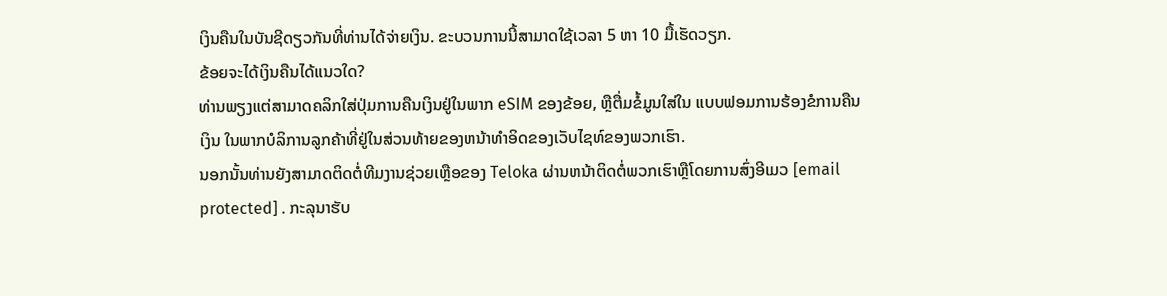ເງິນຄືນໃນບັນຊີດຽວກັນທີ່ທ່ານໄດ້ຈ່າຍເງິນ. ຂະບວນການນີ້ສາມາດໃຊ້ເວລາ 5 ຫາ 10 ມື້ເຮັດວຽກ.
ຂ້ອຍຈະໄດ້ເງິນຄືນໄດ້ແນວໃດ?
ທ່ານພຽງແຕ່ສາມາດຄລິກໃສ່ປຸ່ມການຄືນເງິນຢູ່ໃນພາກ eSIM ຂອງຂ້ອຍ, ຫຼືຕື່ມຂໍ້ມູນໃສ່ໃນ ແບບຟອມການຮ້ອງຂໍການຄືນເງິນ ໃນພາກບໍລິການລູກຄ້າທີ່ຢູ່ໃນສ່ວນທ້າຍຂອງຫນ້າທໍາອິດຂອງເວັບໄຊທ໌ຂອງພວກເຮົາ.
ນອກນັ້ນທ່ານຍັງສາມາດຕິດຕໍ່ທີມງານຊ່ວຍເຫຼືອຂອງ Teloka ຜ່ານຫນ້າຕິດຕໍ່ພວກເຮົາຫຼືໂດຍການສົ່ງອີເມວ [email protected] . ກະລຸນາຮັບ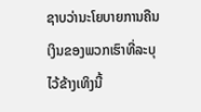ຊາບວ່ານະໂຍບາຍການຄືນເງິນຂອງພວກເຮົາທີ່ລະບຸໄວ້ຂ້າງເທິງນີ້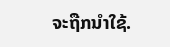ຈະຖືກນຳໃຊ້.